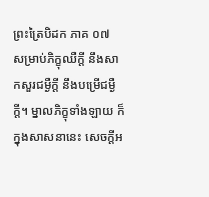ព្រះត្រៃបិដក ភាគ ០៧
សម្រាប់ភិក្ខុឈឺក្តី នឹងសាកសួរជម្ងឺក្តី នឹងបម្រើជម្ងឺក្តី។ ម្នាលភិក្ខុទាំងឡាយ ក៏ក្នុងសាសនានេះ សេចក្តីអ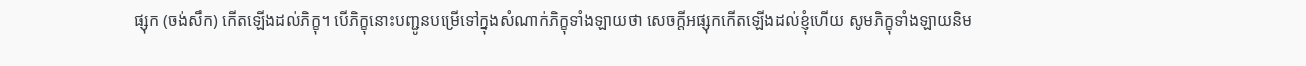ផ្សុក (ចង់សឹក) កើតឡើងដល់ភិក្ខុ។ បើភិក្ខុនោះបញ្ជូនបម្រើទៅក្នុងសំណាក់ភិក្ខុទាំងឡាយថា សេចក្តីអផ្សុកកើតឡើងដល់ខ្ញុំហើយ សូមភិក្ខុទាំងឡាយនិម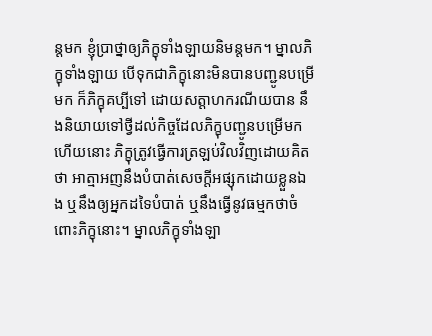ន្តមក ខ្ញុំប្រាថ្នាឲ្យភិក្ខុទាំងឡាយនិមន្តមក។ ម្នាលភិក្ខុទាំងឡាយ បើទុកជាភិក្ខុនោះមិនបានបញ្ជូនបម្រើមក ក៏ភិក្ខុគប្បីទៅ ដោយសត្តាហករណីយបាន នឹងនិយាយទៅថ្វីដល់កិច្ចដែលភិក្ខុបញ្ជូនបម្រើមកហើយនោះ ភិក្ខុត្រូវធ្វើការត្រឡប់វិលវិញដោយគិតថា អាត្មាអញនឹងបំបាត់សេចក្តីអផ្សុកដោយខ្លួនឯង ឬនឹងឲ្យអ្នកដទៃបំបាត់ ឬនឹងធ្វើនូវធម្មកថាចំពោះភិក្ខុនោះ។ ម្នាលភិក្ខុទាំងឡា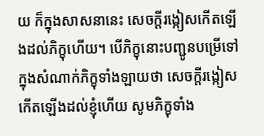យ ក៏ក្នុងសាសនានេះ សេចក្តីរង្កៀសកើតឡើងដល់ភិក្ខុហើយ។ បើភិក្ខុនោះបញ្ជូនបម្រើទៅក្នុងសំណាក់ភិក្ខុទាំងឡាយថា សេចក្តីរង្កៀសកើតឡើងដល់ខ្ញុំហើយ សូមភិក្ខុទាំង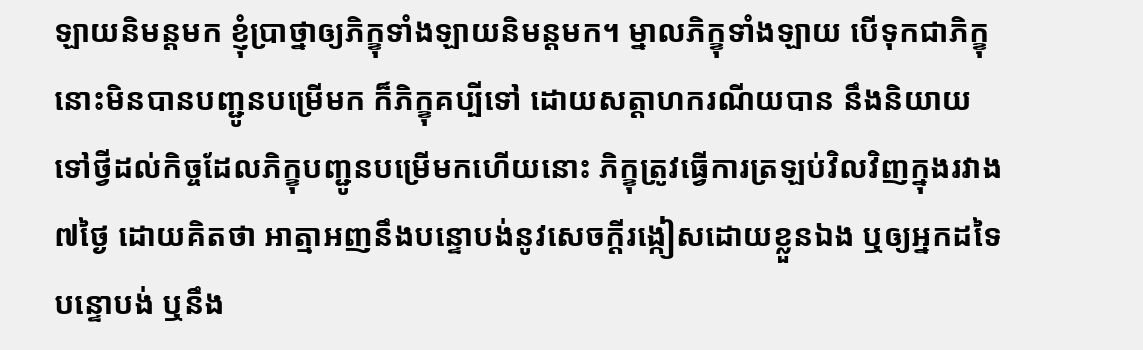ឡាយនិមន្តមក ខ្ញុំប្រាថ្នាឲ្យភិក្ខុទាំងឡាយនិមន្តមក។ ម្នាលភិក្ខុទាំងឡាយ បើទុកជាភិក្ខុនោះមិនបានបញ្ជូនបម្រើមក ក៏ភិក្ខុគប្បីទៅ ដោយសត្តាហករណីយបាន នឹងនិយាយទៅថ្វីដល់កិច្ចដែលភិក្ខុបញ្ជូនបម្រើមកហើយនោះ ភិក្ខុត្រូវធ្វើការត្រឡប់វិលវិញក្នុងរវាង៧ថ្ងៃ ដោយគិតថា អាត្មាអញនឹងបន្ទោបង់នូវសេចក្តីរង្កៀសដោយខ្លួនឯង ឬឲ្យអ្នកដទៃបន្ទោបង់ ឬនឹង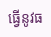ធ្វើនូវធ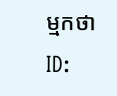ម្មកថា
ID: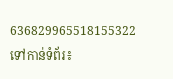636829965518155322
ទៅកាន់ទំព័រ៖